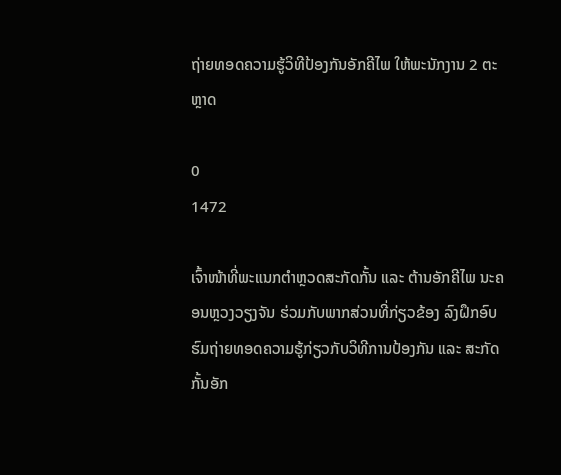ຖ່າຍທອດຄວາມຮູ້ວິທີປ້ອງກັນອັກຄີໄພ ໃຫ້ພະນັກງານ 2 ຕະຫຼາດ

0
1472

ເຈົ້າໜ້າທີ່ພະແນກຕໍາຫຼວດສະກັດກັ້ນ ແລະ ຕ້ານອັກຄີໄພ ນະຄອນຫຼວງວຽງຈັນ ຮ່ວມກັບພາກສ່ວນທີ່ກ່ຽວຂ້ອງ ລົງຝຶກອົບຮົມຖ່າຍທອດຄວາມຮູ້ກ່ຽວກັບວິທີການປ້ອງກັນ ແລະ ສະກັດກັ້ນອັກ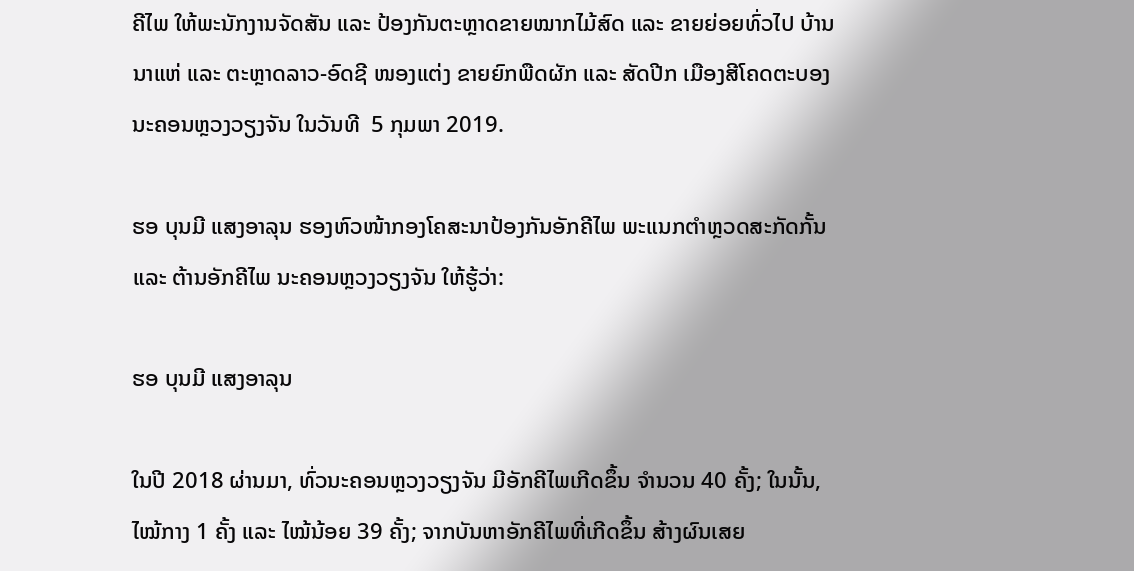ຄີໄພ ໃຫ້ພະນັກງານຈັດສັນ ແລະ ປ້ອງກັນຕະຫຼາດຂາຍໝາກໄມ້ສົດ ແລະ ຂາຍຍ່ອຍທົ່ວໄປ ບ້ານນາແຫ່ ແລະ ຕະຫຼາດລາວ-ອົດຊີ ໜອງແຕ່ງ ຂາຍຍົກພືດຜັກ ແລະ ສັດປີກ ເມືອງສີໂຄດຕະບອງ ນະຄອນຫຼວງວຽງຈັນ ໃນວັນທີ  5 ກຸມພາ 2019.

ຮອ ບຸນມີ ແສງອາລຸນ ຮອງຫົວໜ້າກອງໂຄສະນາປ້ອງກັນອັກຄີໄພ ພະແນກຕໍາຫຼວດສະກັດກັ້ນ ແລະ ຕ້ານອັກຄີໄພ ນະຄອນຫຼວງວຽງຈັນ ໃຫ້ຮູ້ວ່າ:

ຮອ ບຸນມີ ແສງອາລຸນ

ໃນປີ 2018 ຜ່ານມາ, ທົ່ວນະຄອນຫຼວງວຽງຈັນ ມີອັກຄີໄພເກີດຂຶ້ນ ຈໍານວນ 40 ຄັ້ງ; ໃນນັ້ນ, ໄໝ້ກາງ 1 ຄັ້ງ ແລະ ໄໝ້ນ້ອຍ 39 ຄັ້ງ; ຈາກບັນຫາອັກຄີໄພທີ່ເກີດຂຶ້ນ ສ້າງຜົນເສຍ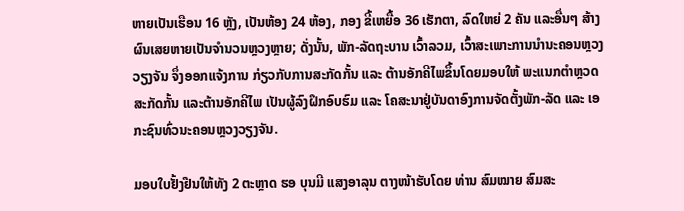ຫາຍເປັນເຮືອນ 16 ຫຼັງ, ເປັນຫ້ອງ 24 ຫ້ອງ, ກອງ ຂີ້ເຫຍື້ອ 36 ເຮັກຕາ, ລົດໃຫຍ່ 2 ຄັນ ແລະອື່ນໆ ສ້າງຜົນເສຍຫາຍເປັນຈໍານວນຫຼວງຫຼາຍ; ດັ່ງນັ້ນ, ພັກ-ລັດຖະບານ ເວົ້າລວມ, ເວົ້າສະເພາະການນໍານະຄອນຫຼວງວຽງຈັນ ຈຶ່ງອອກແຈ້ງການ ກ່ຽວກັບການສະກັດກັ້ນ ແລະ ຕ້ານອັກຄີໄພຂຶ້ນໂດຍມອບໃຫ້ ພະແນກຕໍາຫຼວດສະກັດກັ້ນ ແລະຕ້ານອັກຄີໄພ ເປັນຜູ້ລົງຝຶກອົບຮົມ ແລະ ໂຄສະນາຢູ່ບັນດາອົງການຈັດຕັ້ງພັກ-ລັດ ແລະ ເອກະຊົນທົ່ວນະຄອນຫຼວງວຽງຈັນ.

ມອບໃບຢັ້ງຢືນໃຫ້ທັງ 2 ຕະຫຼາດ ຮອ ບຸນມີ ແສງອາລຸນ ຕາງໜ້າຮັບໂດຍ ທ່ານ ສົມໝາຍ ສົມສະ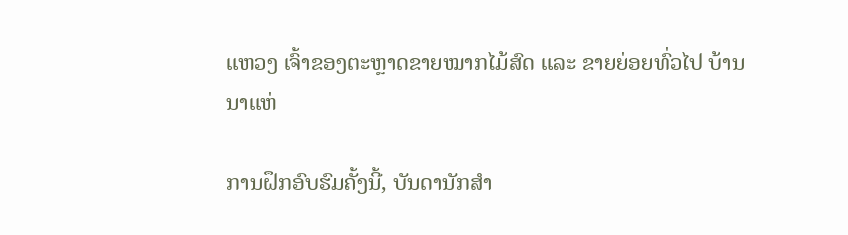ແຫວງ ເຈົ້າຂອງຕະຫຼາດຂາຍໝາກໄມ້ສົດ ແລະ ຂາຍຍ່ອຍທົ່ວໄປ ບ້ານນາແຫ່

ການຝຶກອົບຮົມຄັ້ງນີ້, ບັນດານັກສຳ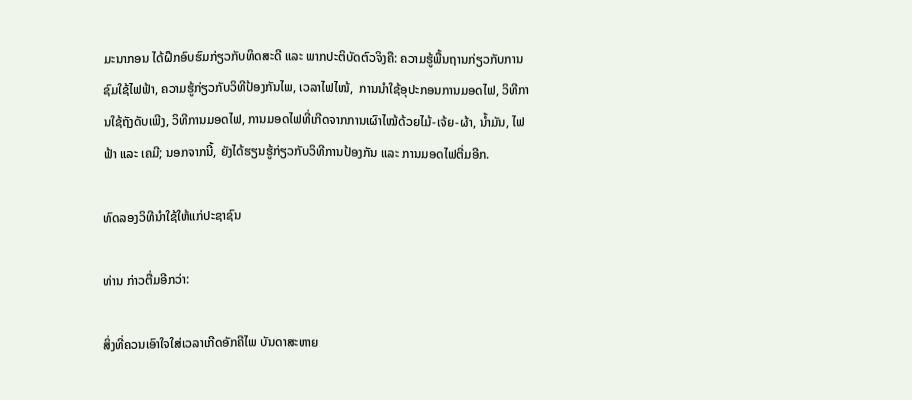ມະນາກອນ ໄດ້ຝຶກອົບຮົມກ່ຽວກັບທິດສະດີ ແລະ ພາກປະຕິບັດຕົວຈິງຄື: ຄວາມຮູ້ພື້ນຖານກ່ຽວກັບການຊົມໃຊ້ໄຟຟ້າ, ຄວາມຮູ້ກ່ຽວກັບວິທີປ້ອງກັນໄພ, ເວລາໄຟໄໜ້,  ການນໍາໃຊ້ອຸປະກອນການມອດໄຟ, ວິທີການໃຊ້ຖັງດັບເພີງ, ວິທີການມອດໄຟ, ການມອດໄຟທີ່ເກີດຈາກການເຜົາໄໝ້ດ້ວຍໄມ້-ເຈ້ຍ-ຜ້າ, ນໍ້າມັນ, ໄຟຟ້າ ແລະ ເຄມີ; ນອກຈາກນີ້, ຍັງໄດ້ຮຽນຮູ້ກ່ຽວກັບວິທີການປ້ອງກັນ ແລະ ການມອດໄຟຕີ່ມອີກ.

ທົດລອງວິທີນຳໃຊ້ໃຫ້ແກ່ປະຊາຊົນ

ທ່ານ ກ່າວຕື່ມອີກວ່າ:

ສິ່ງທີ່ຄວນເອົາໃຈໃສ່ເວລາເກີດອັກຄີໄພ ບັນດາສະຫາຍ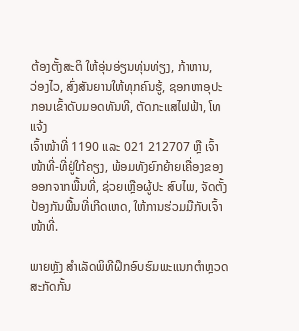ຕ້ອງຕັ້ງສະຕິ ໃຫ້ອຸ່ນອ່ຽນທຸ່ນທ່ຽງ, ກ້າຫານ,
ວ່ອງໄວ, ສົ່ງສັນຍານໃຫ້ທຸກຄົນຮູ້, ຊອກຫາອຸປະກອນເຂົ້າດັບມອດທັນທີ, ຕັດກະແສໄຟຟ້າ, ໂທແຈ້ງ
ເຈົ້າໜ້າທີ່ 1190 ແລະ 021 212707 ຫຼື ເຈົ້າໜ້າທີ່-ທີ່ຢູ່ໃກ້ຄຽງ, ພ້ອມທັງຍົກຍ້າຍເຄື່ອງຂອງອອກຈາກພື້ນທີ່, ຊ່ວຍເຫຼືອຜູ້ປະ ສົບໄພ, ຈັດຕັ້ງປ້ອງກັນພື້ນທີ່ເກີດເຫດ, ໃຫ້ການຮ່ວມມືກັບເຈົ້າ ໜ້າທີ່.

ພາຍຫຼັງ ສໍາເລັດພິທີຝຶກອົບຮົມພະແນກຕໍາຫຼວດສະກັດກັ້ນ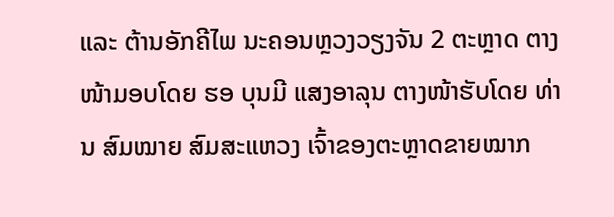ແລະ ຕ້ານອັກຄີໄພ ນະຄອນຫຼວງວຽງຈັນ 2 ຕະຫຼາດ ຕາງໜ້າມອບໂດຍ ຮອ ບຸນມີ ແສງອາລຸນ ຕາງໜ້າຮັບໂດຍ ທ່ານ ສົມໝາຍ ສົມສະແຫວງ ເຈົ້າຂອງຕະຫຼາດຂາຍໝາກ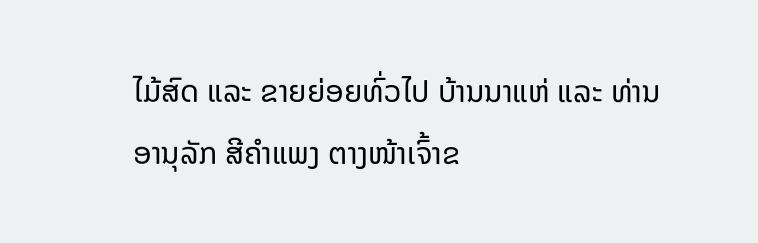ໄມ້ສົດ ແລະ ຂາຍຍ່ອຍທົ່ວໄປ ບ້ານນາແຫ່ ແລະ ທ່ານ ອານຸລັກ ສີຄໍາແພງ ຕາງໜ້າເຈົ້າຂ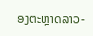ອງຕະຫຼາດລາວ-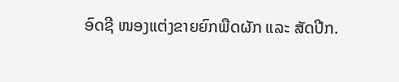ອົດຊີ ໜອງແຕ່ງຂາຍຍົກພືດຜັກ ແລະ ສັດປີກ.